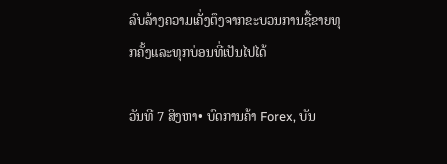ລົບລ້າງຄວາມເຄັ່ງຕຶງຈາກຂະບວນການຊື້ຂາຍທຸກຄັ້ງແລະທຸກບ່ອນທີ່ເປັນໄປໄດ້

ວັນທີ 7 ສິງຫາ• ບົດການຄ້າ Forex, ບັນ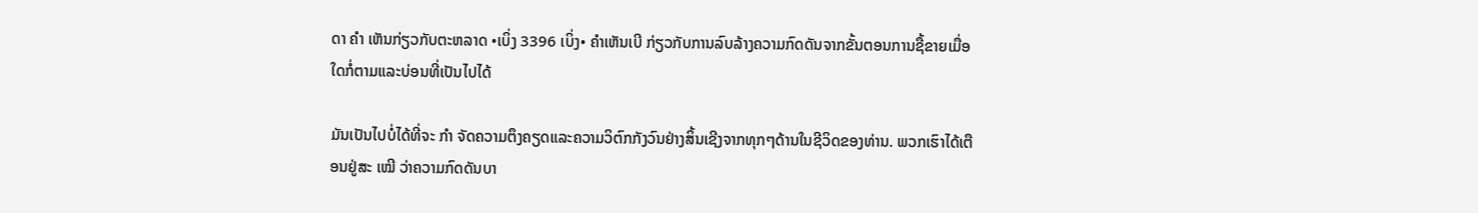ດາ ຄຳ ເຫັນກ່ຽວກັບຕະຫລາດ •ເບິ່ງ 3396 ເບິ່ງ• ຄໍາເຫັນເບີ ກ່ຽວກັບການລົບລ້າງຄວາມກົດດັນຈາກຂັ້ນຕອນການຊື້ຂາຍເມື່ອໃດກໍ່ຕາມແລະບ່ອນທີ່ເປັນໄປໄດ້

ມັນເປັນໄປບໍ່ໄດ້ທີ່ຈະ ກຳ ຈັດຄວາມຕຶງຄຽດແລະຄວາມວິຕົກກັງວົນຢ່າງສິ້ນເຊີງຈາກທຸກໆດ້ານໃນຊີວິດຂອງທ່ານ. ພວກເຮົາໄດ້ເຕືອນຢູ່ສະ ເໝີ ວ່າຄວາມກົດດັນບາ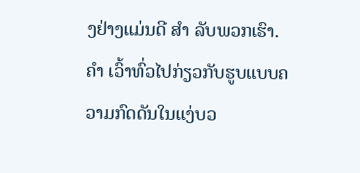ງຢ່າງແມ່ນດີ ສຳ ລັບພວກເຮົາ. ຄຳ ເວົ້າທົ່ວໄປກ່ຽວກັບຮູບແບບຄວາມກົດດັນໃນແງ່ບວ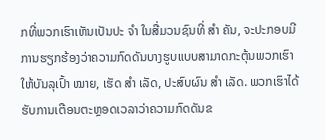ກທີ່ພວກເຮົາເຫັນເປັນປະ ຈຳ ໃນສື່ມວນຊົນທີ່ ສຳ ຄັນ, ຈະປະກອບມີການຮຽກຮ້ອງວ່າຄວາມກົດດັນບາງຮູບແບບສາມາດກະຕຸ້ນພວກເຮົາໃຫ້ບັນລຸເປົ້າ ໝາຍ, ເຮັດ ສຳ ເລັດ, ປະສົບຜົນ ສຳ ເລັດ. ພວກເຮົາໄດ້ຮັບການເຕືອນຕະຫຼອດເວລາວ່າຄວາມກົດດັນຂ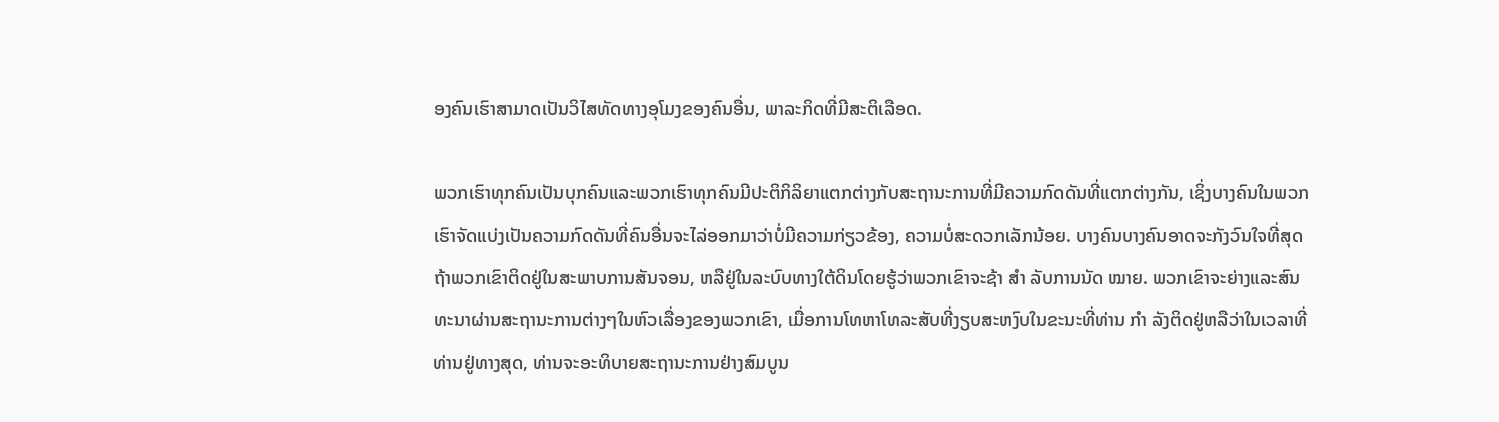ອງຄົນເຮົາສາມາດເປັນວິໄສທັດທາງອຸໂມງຂອງຄົນອື່ນ, ພາລະກິດທີ່ມີສະຕິເລືອດ.

ພວກເຮົາທຸກຄົນເປັນບຸກຄົນແລະພວກເຮົາທຸກຄົນມີປະຕິກິລິຍາແຕກຕ່າງກັບສະຖານະການທີ່ມີຄວາມກົດດັນທີ່ແຕກຕ່າງກັນ, ເຊິ່ງບາງຄົນໃນພວກເຮົາຈັດແບ່ງເປັນຄວາມກົດດັນທີ່ຄົນອື່ນຈະໄລ່ອອກມາວ່າບໍ່ມີຄວາມກ່ຽວຂ້ອງ, ຄວາມບໍ່ສະດວກເລັກນ້ອຍ. ບາງຄົນບາງຄົນອາດຈະກັງວົນໃຈທີ່ສຸດຖ້າພວກເຂົາຕິດຢູ່ໃນສະພາບການສັນຈອນ, ຫລືຢູ່ໃນລະບົບທາງໃຕ້ດິນໂດຍຮູ້ວ່າພວກເຂົາຈະຊ້າ ສຳ ລັບການນັດ ໝາຍ. ພວກເຂົາຈະຍ່າງແລະສົນທະນາຜ່ານສະຖານະການຕ່າງໆໃນຫົວເລື່ອງຂອງພວກເຂົາ, ເມື່ອການໂທຫາໂທລະສັບທີ່ງຽບສະຫງົບໃນຂະນະທີ່ທ່ານ ກຳ ລັງຕິດຢູ່ຫລືວ່າໃນເວລາທີ່ທ່ານຢູ່ທາງສຸດ, ທ່ານຈະອະທິບາຍສະຖານະການຢ່າງສົມບູນ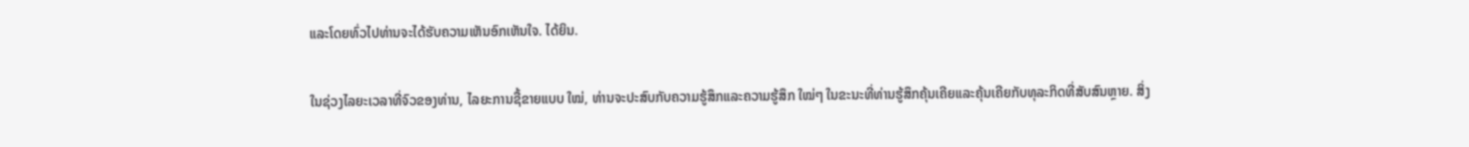ແລະໂດຍທົ່ວໄປທ່ານຈະໄດ້ຮັບຄວາມເຫັນອົກເຫັນໃຈ. ໄດ້ຍິນ.

ໃນຊ່ວງໄລຍະເວລາທີ່ຈົວຂອງທ່ານ, ໄລຍະການຊື້ຂາຍແບບ ໃໝ່, ທ່ານຈະປະສົບກັບຄວາມຮູ້ສຶກແລະຄວາມຮູ້ສຶກ ໃໝ່ໆ ໃນຂະນະທີ່ທ່ານຮູ້ສຶກຄຸ້ນເຄີຍແລະຄຸ້ນເຄີຍກັບທຸລະກິດທີ່ສັບສົນຫຼາຍ. ສິ່ງ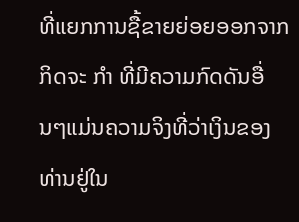ທີ່ແຍກການຊື້ຂາຍຍ່ອຍອອກຈາກກິດຈະ ກຳ ທີ່ມີຄວາມກົດດັນອື່ນໆແມ່ນຄວາມຈິງທີ່ວ່າເງິນຂອງທ່ານຢູ່ໃນ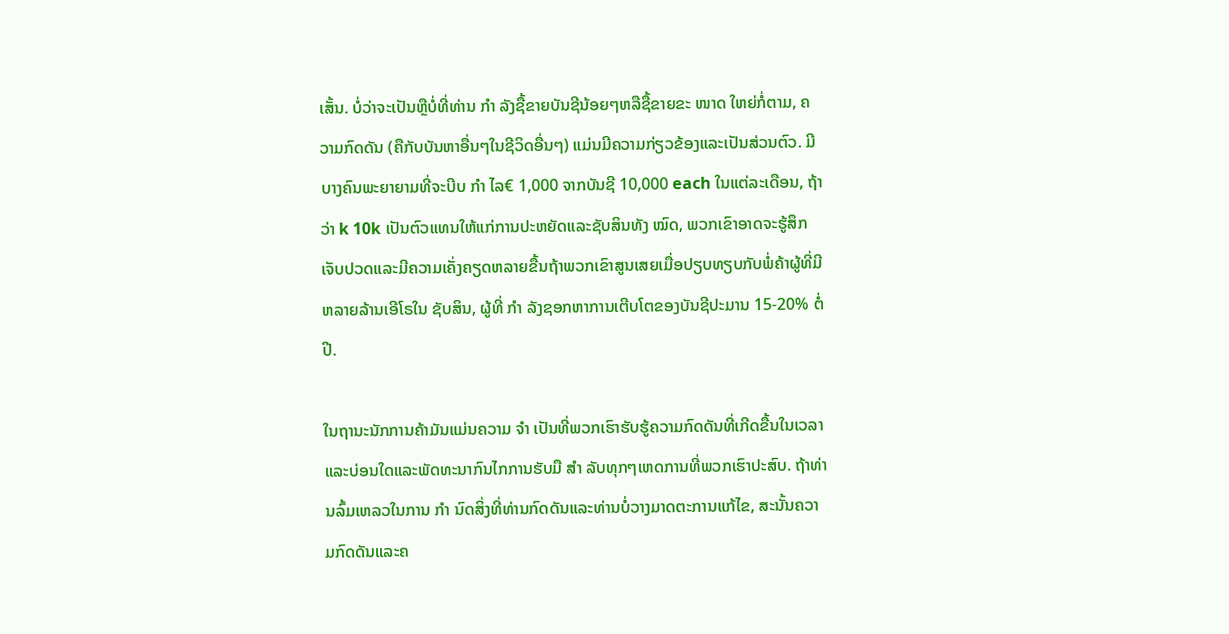ເສັ້ນ. ບໍ່ວ່າຈະເປັນຫຼືບໍ່ທີ່ທ່ານ ກຳ ລັງຊື້ຂາຍບັນຊີນ້ອຍໆຫລືຊື້ຂາຍຂະ ໜາດ ໃຫຍ່ກໍ່ຕາມ, ຄວາມກົດດັນ (ຄືກັບບັນຫາອື່ນໆໃນຊີວິດອື່ນໆ) ແມ່ນມີຄວາມກ່ຽວຂ້ອງແລະເປັນສ່ວນຕົວ. ມີບາງຄົນພະຍາຍາມທີ່ຈະບີບ ກຳ ໄລ€ 1,000 ຈາກບັນຊີ 10,000 each ໃນແຕ່ລະເດືອນ, ຖ້າວ່າ k 10k ເປັນຕົວແທນໃຫ້ແກ່ການປະຫຍັດແລະຊັບສິນທັງ ໝົດ, ພວກເຂົາອາດຈະຮູ້ສຶກເຈັບປວດແລະມີຄວາມເຄັ່ງຄຽດຫລາຍຂື້ນຖ້າພວກເຂົາສູນເສຍເມື່ອປຽບທຽບກັບພໍ່ຄ້າຜູ້ທີ່ມີຫລາຍລ້ານເອີໂຣໃນ ຊັບສິນ, ຜູ້ທີ່ ກຳ ລັງຊອກຫາການເຕີບໂຕຂອງບັນຊີປະມານ 15-20% ຕໍ່ປີ.

ໃນຖານະນັກການຄ້າມັນແມ່ນຄວາມ ຈຳ ເປັນທີ່ພວກເຮົາຮັບຮູ້ຄວາມກົດດັນທີ່ເກີດຂື້ນໃນເວລາແລະບ່ອນໃດແລະພັດທະນາກົນໄກການຮັບມື ສຳ ລັບທຸກໆເຫດການທີ່ພວກເຮົາປະສົບ. ຖ້າທ່ານລົ້ມເຫລວໃນການ ກຳ ນົດສິ່ງທີ່ທ່ານກົດດັນແລະທ່ານບໍ່ວາງມາດຕະການແກ້ໄຂ, ສະນັ້ນຄວາມກົດດັນແລະຄ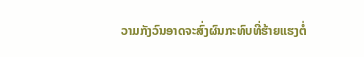ວາມກັງວົນອາດຈະສົ່ງຜົນກະທົບທີ່ຮ້າຍແຮງຕໍ່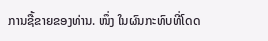ການຊື້ຂາຍຂອງທ່ານ. ໜຶ່ງ ໃນຜົນກະທົບທີ່ໂດດ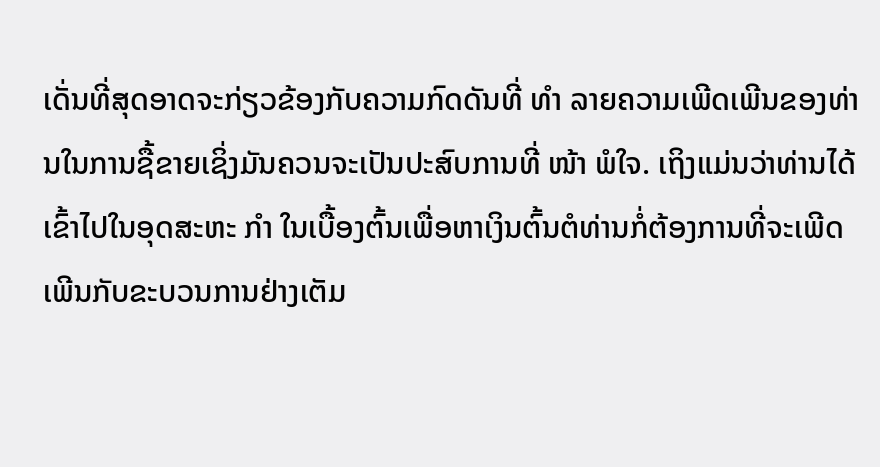ເດັ່ນທີ່ສຸດອາດຈະກ່ຽວຂ້ອງກັບຄວາມກົດດັນທີ່ ທຳ ລາຍຄວາມເພີດເພີນຂອງທ່ານໃນການຊື້ຂາຍເຊິ່ງມັນຄວນຈະເປັນປະສົບການທີ່ ໜ້າ ພໍໃຈ. ເຖິງແມ່ນວ່າທ່ານໄດ້ເຂົ້າໄປໃນອຸດສະຫະ ກຳ ໃນເບື້ອງຕົ້ນເພື່ອຫາເງິນຕົ້ນຕໍທ່ານກໍ່ຕ້ອງການທີ່ຈະເພີດເພີນກັບຂະບວນການຢ່າງເຕັມ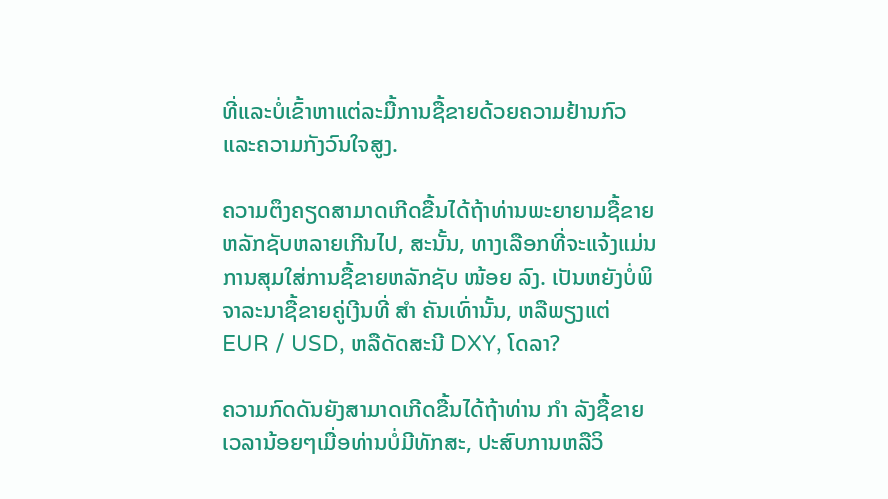ທີ່ແລະບໍ່ເຂົ້າຫາແຕ່ລະມື້ການຊື້ຂາຍດ້ວຍຄວາມຢ້ານກົວແລະຄວາມກັງວົນໃຈສູງ.

ຄວາມຕຶງຄຽດສາມາດເກີດຂື້ນໄດ້ຖ້າທ່ານພະຍາຍາມຊື້ຂາຍຫລັກຊັບຫລາຍເກີນໄປ, ສະນັ້ນ, ທາງເລືອກທີ່ຈະແຈ້ງແມ່ນການສຸມໃສ່ການຊື້ຂາຍຫລັກຊັບ ໜ້ອຍ ລົງ. ເປັນຫຍັງບໍ່ພິຈາລະນາຊື້ຂາຍຄູ່ເງີນທີ່ ສຳ ຄັນເທົ່ານັ້ນ, ຫລືພຽງແຕ່ EUR / USD, ຫລືດັດສະນີ DXY, ໂດລາ?

ຄວາມກົດດັນຍັງສາມາດເກີດຂື້ນໄດ້ຖ້າທ່ານ ກຳ ລັງຊື້ຂາຍເວລານ້ອຍໆເມື່ອທ່ານບໍ່ມີທັກສະ, ປະສົບການຫລືວິ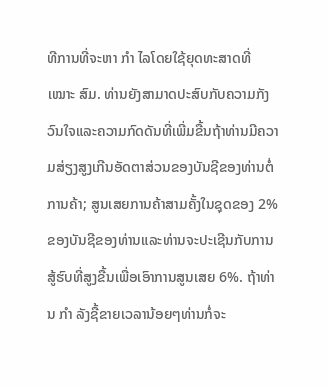ທີການທີ່ຈະຫາ ກຳ ໄລໂດຍໃຊ້ຍຸດທະສາດທີ່ ເໝາະ ສົມ. ທ່ານຍັງສາມາດປະສົບກັບຄວາມກັງວົນໃຈແລະຄວາມກົດດັນທີ່ເພີ່ມຂື້ນຖ້າທ່ານມີຄວາມສ່ຽງສູງເກີນອັດຕາສ່ວນຂອງບັນຊີຂອງທ່ານຕໍ່ການຄ້າ; ສູນເສຍການຄ້າສາມຄັ້ງໃນຊຸດຂອງ 2% ຂອງບັນຊີຂອງທ່ານແລະທ່ານຈະປະເຊີນກັບການສູ້ຮົບທີ່ສູງຂື້ນເພື່ອເອົາການສູນເສຍ 6%. ຖ້າທ່ານ ກຳ ລັງຊື້ຂາຍເວລານ້ອຍໆທ່ານກໍ່ຈະ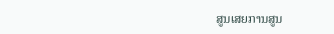ສູນເສຍການສູນ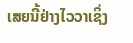ເສຍນີ້ຢ່າງໄວວາເຊິ່ງ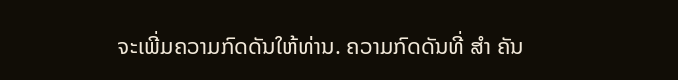ຈະເພີ່ມຄວາມກົດດັນໃຫ້ທ່ານ. ຄວາມກົດດັນທີ່ ສຳ ຄັນ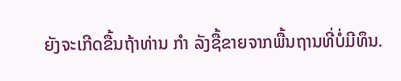ຍັງຈະເກີດຂື້ນຖ້າທ່ານ ກຳ ລັງຊື້ຂາຍຈາກພື້ນຖານທີ່ບໍ່ມີທຶນ.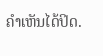ຄໍາເຫັນໄດ້ປິດ.